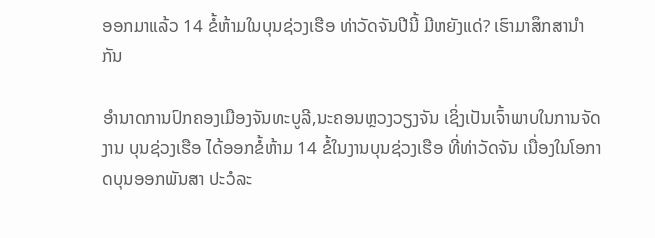ອອກມາແລ້ວ 14 ຂໍ້ຫ້າມໃນບຸນຊ່ວງເຮືອ ທ່າວັດຈັນປີນີ້ ມີຫຍັງແດ່? ເຮົາມາສຶກສານໍາກັນ

ອຳນາດການປົກຄອງເມືອງຈັນທະບູລີ,ນະຄອນຫຼວງວຽງຈັນ ເຊິ່ງເປັນເຈົ້າພາບໃນການຈັດງານ ບຸນຊ່ວງເຮືອ ໄດ້ອອກຂໍ້ຫ້າມ 14 ຂໍ້ໃນງານບຸນຊ່ວງເຮືອ ທີ່ທ່າວັດຈັນ ເນື່ອງໃນໂອກາດບຸນອອກພັນສາ ປະວໍລະ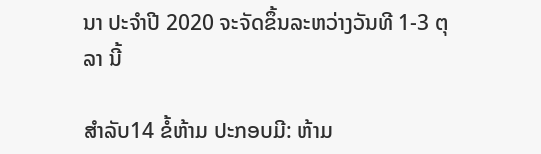ນາ ປະຈຳປີ 2020 ຈະຈັດຂຶ້ນລະຫວ່າງວັນທີ 1-3 ຕຸລາ ນີ້

ສໍາລັບ14 ຂໍ້ຫ້າມ ປະກອບມີ: ຫ້າມ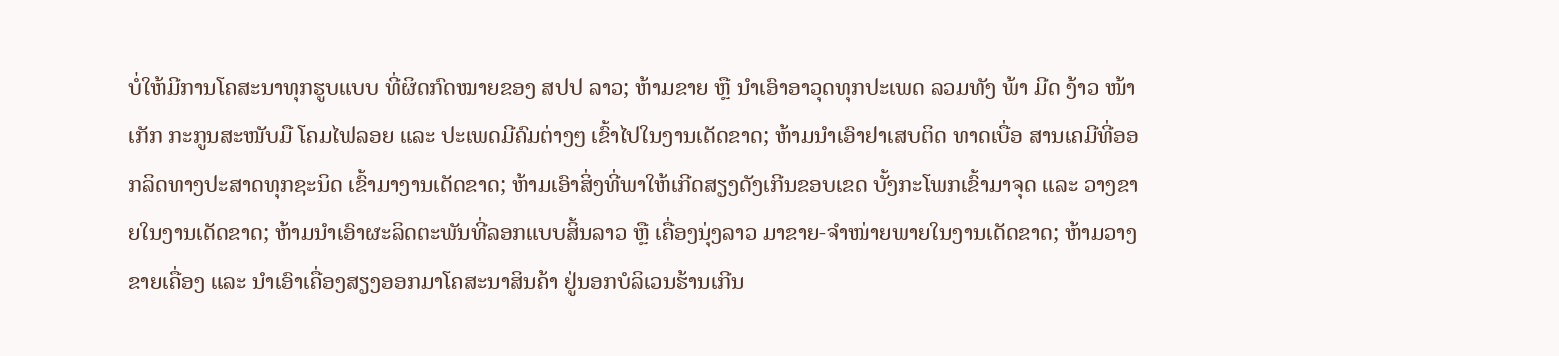ບໍ່ໃຫ້ມີການໂຄສະນາທຸກຮູບແບບ ທີ່ຜິດກົດໝາຍຂອງ ສປປ ລາວ; ຫ້າມຂາຍ ຫຼື ນໍາເອົາອາວຸດທຸກປະເພດ ລວມທັງ ພ້າ ມີດ ງ້າວ ໜ້າເກັກ ກະກູນສະໜັບມື ໂຄມໄຟລອຍ ແລະ ປະເພດມີຄົມຕ່າງໆ ເຂົ້າໄປໃນງານເດັດຂາດ; ຫ້າມນຳເອົາຢາເສບຕິດ ທາດເບື່ອ ສານເຄມີທີ່ອອກລິດທາງປະສາດທຸກຊະນິດ ເຂົ້າມາງານເດັດຂາດ; ຫ້າມເອົາສິ່ງທີ່ພາໃຫ້ເກີດສຽງດັງເກີນຂອບເຂດ ບັ້ງກະໂພກເຂົ້າມາຈຸດ ແລະ ວາງຂາຍໃນງານເດັດຂາດ; ຫ້າມນຳເອົາຜະລິດຕະພັນທີ່ລອກແບບສິ້ນລາວ ຫຼື ເຄື່ອງນຸ່ງລາວ ມາຂາຍ-ຈຳໜ່າຍພາຍໃນງານເດັດຂາດ; ຫ້າມວາງຂາຍເຄື່ອງ ແລະ ນໍາເອົາເຄື່ອງສຽງອອກມາໂຄສະນາສິນຄ້າ ຢູ່ນອກບໍລິເວນຮ້ານເກີນ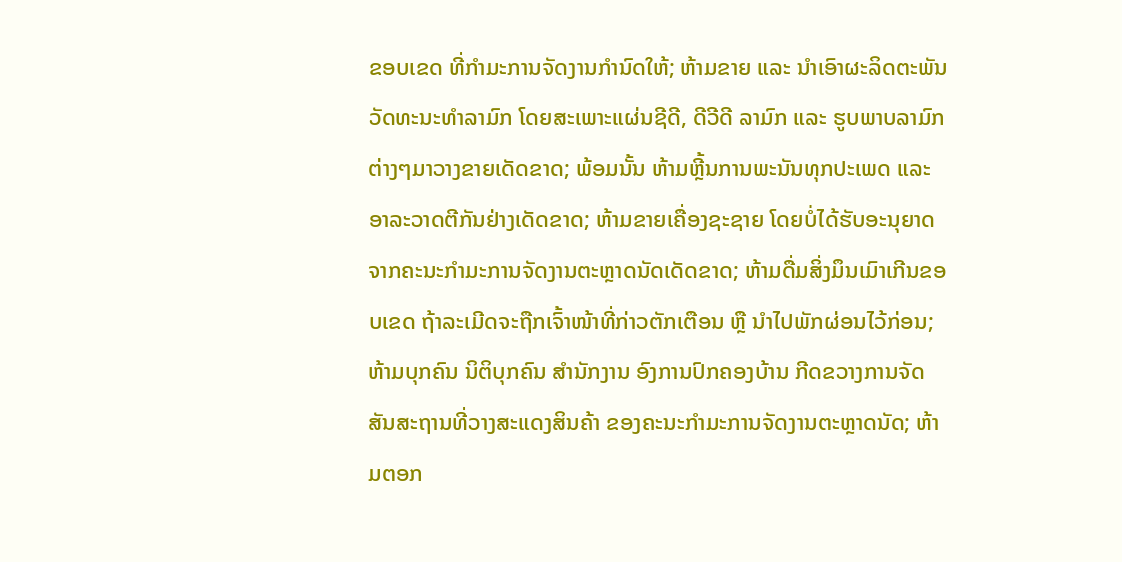ຂອບເຂດ ທີ່ກຳມະການຈັດງານກໍານົດໃຫ້; ຫ້າມຂາຍ ແລະ ນໍາເອົາຜະລິດຕະພັນ ວັດທະນະທຳລາມົກ ໂດຍສະເພາະແຜ່ນຊີດີ, ດີວີດີ ລາມົກ ແລະ ຮູບພາບລາມົກຕ່າງໆມາວາງຂາຍເດັດຂາດ; ພ້ອມນັ້ນ ຫ້າມຫຼີ້ນການພະນັນທຸກປະເພດ ແລະ ອາລະວາດຕີກັນຢ່າງເດັດຂາດ; ຫ້າມຂາຍເຄື່ອງຊະຊາຍ ໂດຍບໍ່ໄດ້ຮັບອະນຸຍາດ ຈາກຄະນະກຳມະການຈັດງານຕະຫຼາດນັດເດັດຂາດ; ຫ້າມດື່ມສິ່ງມຶນເມົາເກີນຂອບເຂດ ຖ້າລະເມີດຈະຖືກເຈົ້າໜ້າທີ່ກ່າວຕັກເຕືອນ ຫຼື ນໍາໄປພັກຜ່ອນໄວ້ກ່ອນ; ຫ້າມບຸກຄົນ ນິຕິບຸກຄົນ ສຳນັກງານ ອົງການປົກຄອງບ້ານ ກີດຂວາງການຈັດສັນສະຖານທີ່ວາງສະແດງສິນຄ້າ ຂອງຄະນະກຳມະການຈັດງານຕະຫຼາດນັດ; ຫ້າມຕອກ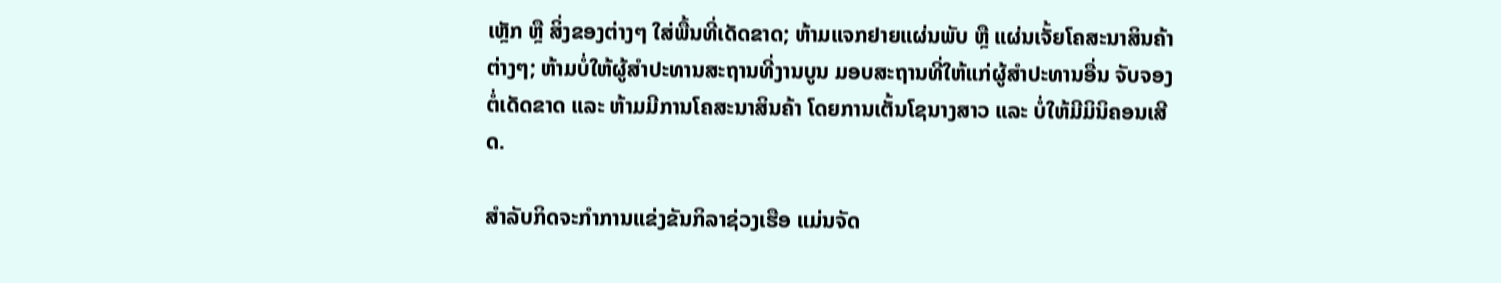ເຫຼັກ ຫຼື ສິ່ງຂອງຕ່າງໆ ໃສ່ພື້ນທີ່ເດັດຂາດ; ຫ້າມແຈກຢາຍແຜ່ນພັບ ຫຼື ແຜ່ນເຈັ້ຍໂຄສະນາສິນຄ້າຕ່າງໆ; ຫ້າມບໍ່ໃຫ້ຜູ້ສໍາປະທານສະຖານທີ່ງານບູນ ມອບສະຖານທີ່ໃຫ້ແກ່ຜູ້ສໍາປະທານອື່ນ ຈັບຈອງຕໍ່ເດັດຂາດ ແລະ ຫ້າມມີການໂຄສະນາສິນຄ້າ ໂດຍການເຕັ້ນໂຊນາງສາວ ແລະ ບໍ່ໃຫ້ມີມິນິຄອນເສີດ.

ສຳລັບກິດຈະກຳການແຂ່ງຂັນກິລາຊ່ວງເຮືອ ແມ່ນຈັດ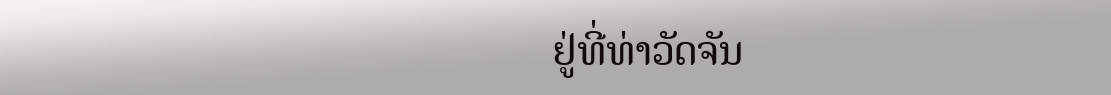ຢູ່ທີ່ທ່າວັດຈັນ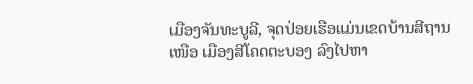ເມືອງຈັນທະບູລີ, ຈຸດປ່ອຍເຮືອແມ່ນເຂດບ້ານສີຖານເໜືອ ເມືອງສີໂຄດຕະບອງ ລົງໄປຫາ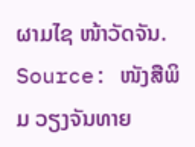ຜາມໄຊ ໜ້າວັດຈັນ.
Source: ໜັງສືພິມ ວຽງຈັນທາຍ